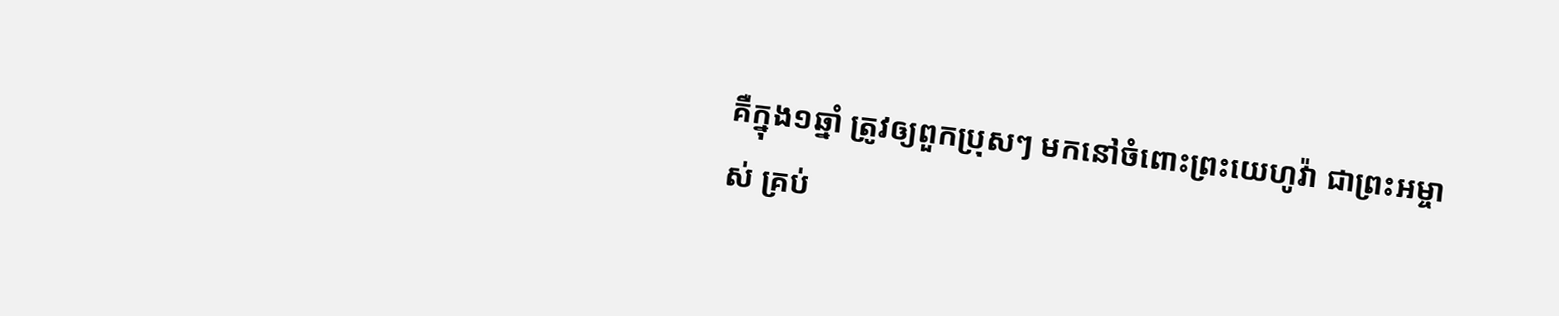គឺក្នុង១ឆ្នាំ ត្រូវឲ្យពួកប្រុសៗ មកនៅចំពោះព្រះយេហូវ៉ា ជាព្រះអម្ចាស់ គ្រប់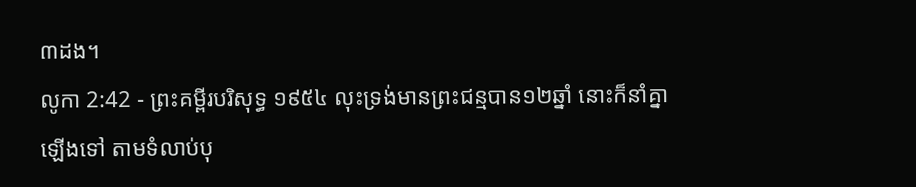៣ដង។
លូកា 2:42 - ព្រះគម្ពីរបរិសុទ្ធ ១៩៥៤ លុះទ្រង់មានព្រះជន្មបាន១២ឆ្នាំ នោះក៏នាំគ្នាឡើងទៅ តាមទំលាប់បុ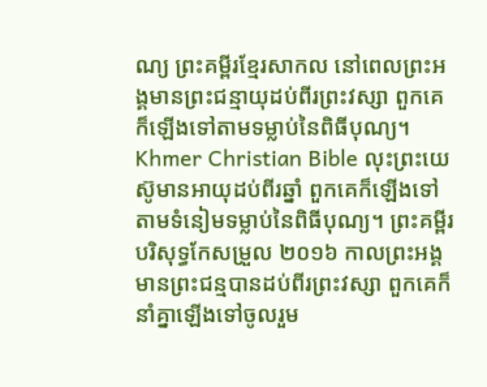ណ្យ ព្រះគម្ពីរខ្មែរសាកល នៅពេលព្រះអង្គមានព្រះជន្មាយុដប់ពីរព្រះវស្សា ពួកគេក៏ឡើងទៅតាមទម្លាប់នៃពិធីបុណ្យ។ Khmer Christian Bible លុះព្រះយេស៊ូមានអាយុដប់ពីរឆ្នាំ ពួកគេក៏ឡើងទៅតាមទំនៀមទម្លាប់នៃពិធីបុណ្យ។ ព្រះគម្ពីរបរិសុទ្ធកែសម្រួល ២០១៦ កាលព្រះអង្គមានព្រះជន្មបានដប់ពីរព្រះវស្សា ពួកគេក៏នាំគ្នាឡើងទៅចូលរួម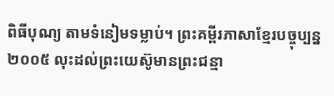ពិធីបុណ្យ តាមទំនៀមទម្លាប់។ ព្រះគម្ពីរភាសាខ្មែរបច្ចុប្បន្ន ២០០៥ លុះដល់ព្រះយេស៊ូមានព្រះជន្មា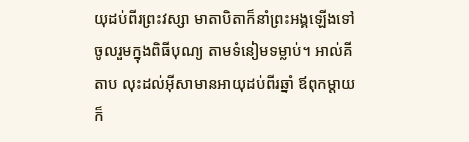យុដប់ពីរព្រះវស្សា មាតាបិតាក៏នាំព្រះអង្គឡើងទៅចូលរួមក្នុងពិធីបុណ្យ តាមទំនៀមទម្លាប់។ អាល់គីតាប លុះដល់អ៊ីសាមានអាយុដប់ពីរឆ្នាំ ឪពុកម្តាយក៏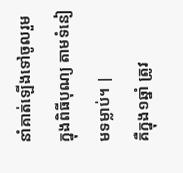នាំគាត់ឡើងទៅចូលរួមក្នុងពិធីបុណ្យ តាមទំនៀមទម្លាប់។ |
គឺក្នុង១ឆ្នាំ ត្រូវ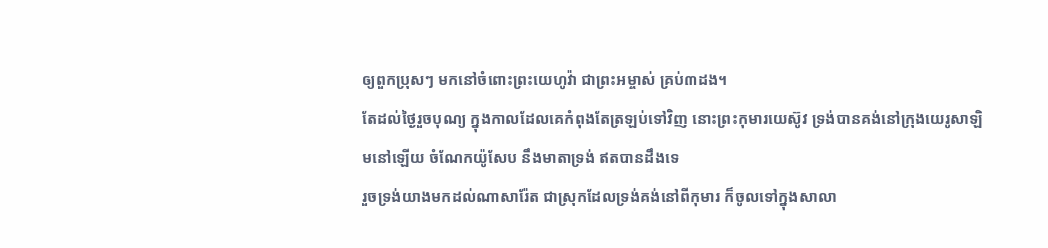ឲ្យពួកប្រុសៗ មកនៅចំពោះព្រះយេហូវ៉ា ជាព្រះអម្ចាស់ គ្រប់៣ដង។
តែដល់ថ្ងៃរួចបុណ្យ ក្នុងកាលដែលគេកំពុងតែត្រឡប់ទៅវិញ នោះព្រះកុមារយេស៊ូវ ទ្រង់បានគង់នៅក្រុងយេរូសាឡិមនៅឡើយ ចំណែកយ៉ូសែប នឹងមាតាទ្រង់ ឥតបានដឹងទេ
រួចទ្រង់យាងមកដល់ណាសារ៉ែត ជាស្រុកដែលទ្រង់គង់នៅពីកុមារ ក៏ចូលទៅក្នុងសាលា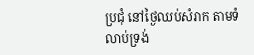ប្រជុំ នៅថ្ងៃឈប់សំរាក តាមទំលាប់ទ្រង់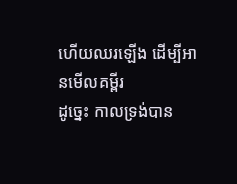ហើយឈរឡើង ដើម្បីអានមើលគម្ពីរ
ដូច្នេះ កាលទ្រង់បាន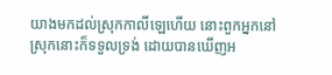យាងមកដល់ស្រុកកាលីឡេហើយ នោះពួកអ្នកនៅស្រុកនោះក៏ទទួលទ្រង់ ដោយបានឃើញអ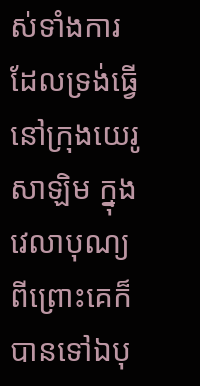ស់ទាំងការដែលទ្រង់ធ្វើ នៅក្រុងយេរូសាឡិម ក្នុងវេលាបុណ្យ ពីព្រោះគេក៏បានទៅឯបុ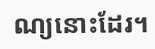ណ្យនោះដែរ។